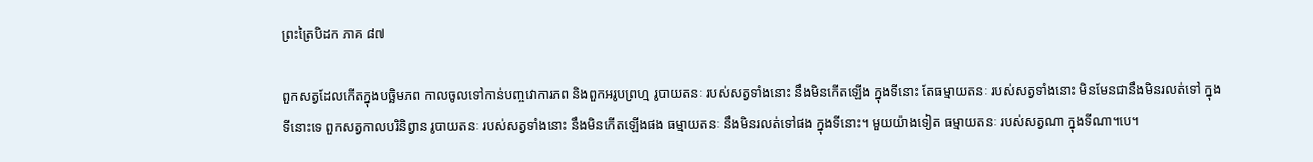ព្រះត្រៃបិដក ភាគ ៨៧

ពួកសត្វដែលកើតក្នុងបច្ឆិមភព កាលចូលទៅកាន់បញ្ចវោការភព និងពួកអរូបព្រហ្ម រូបាយតនៈ របស់សត្វទាំងនោះ នឹងមិនកើតឡើង ក្នុងទីនោះ តែធម្មាយតនៈ របស់សត្វទាំងនោះ មិនមែនជានឹងមិនរលត់ទៅ ក្នុងទីនោះទេ ពួកសត្វកាលបរិនិព្វាន រូបាយតនៈ របស់សត្វទាំងនោះ នឹងមិនកើតឡើងផង ធម្មាយតនៈ នឹងមិនរលត់ទៅផង ក្នុងទីនោះ។ មួយយ៉ាងទៀត ធម្មាយតនៈ របស់សត្វណា ក្នុងទីណា។បេ។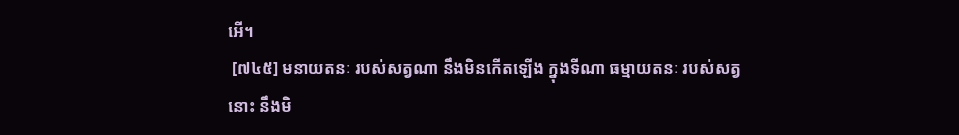អើ។
 [៧៤៥] មនាយតនៈ របស់សត្វណា នឹងមិនកើតឡើង ក្នុងទីណា ធម្មាយតនៈ របស់សត្វនោះ នឹងមិ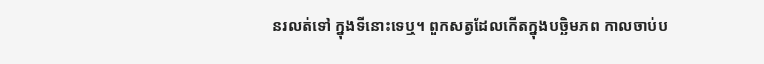នរលត់ទៅ ក្នុងទីនោះទេឬ។ ពួកសត្វដែលកើតក្នុងបច្ឆិមភព កាលចាប់ប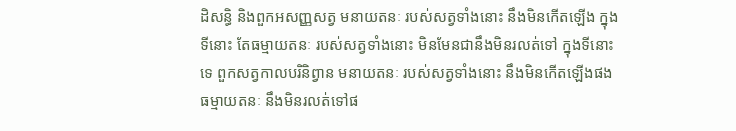ដិសន្ធិ និងពួកអសញ្ញសត្វ មនាយតនៈ របស់សត្វទាំងនោះ នឹងមិនកើតឡើង ក្នុងទីនោះ តែធម្មាយតនៈ របស់សត្វទាំងនោះ មិនមែនជានឹងមិនរលត់ទៅ ក្នុងទីនោះទេ ពួកសត្វកាលបរិនិព្វាន មនាយតនៈ របស់សត្វទាំងនោះ នឹងមិនកើតឡើងផង ធម្មាយតនៈ នឹងមិនរលត់ទៅផ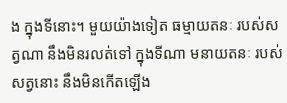ង ក្នុងទីនោះ។ មួយយ៉ាងទៀត ធម្មាយតនៈ របស់សត្វណា នឹងមិនរលត់ទៅ ក្នុងទីណា មនាយតនៈ របស់សត្វនោះ នឹងមិនកើតឡើង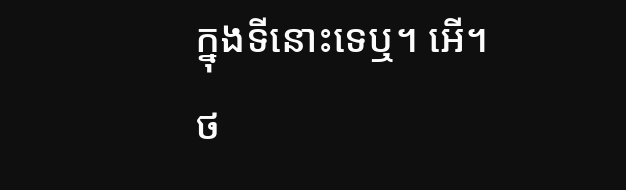ក្នុងទីនោះទេឬ។ អើ។
ថ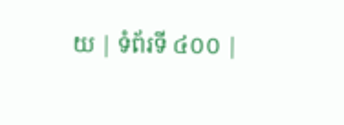យ | ទំព័រទី ៤០០ |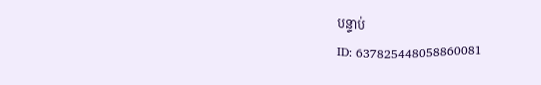បន្ទាប់
ID: 637825448058860081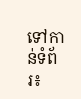ទៅកាន់ទំព័រ៖